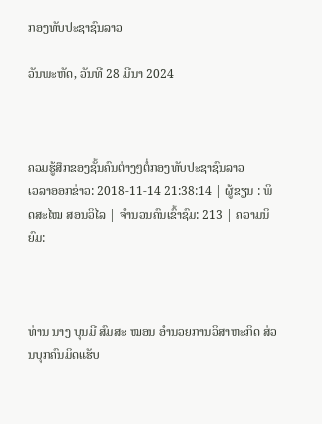ກອງທັບປະຊາຊົນລາວ

ວັນພະຫັດ, ວັນທີ 28 ມີນາ 2024



ຄວມຮູ້ສຶກຂອງຊັ້ນຄົນຕ່າງໆຕໍ່ກອງທັບປະຊາຊົນລາວ
ເວລາອອກຂ່າວ: 2018-11-14 21:38:14 | ຜູ້ຂຽນ : ພິດສະໄໝ ສອນວິໄລ | ຈຳນວນຄົນເຂົ້າຊົມ: 213 | ຄວາມນິຍົມ:



ທ່ານ ນາງ ບຸນມີ ສົມສະ ໝອນ ອຳນວຍການວິສາຫະກິດ ສ່ວນບຸກຄົນມິດແຮັບ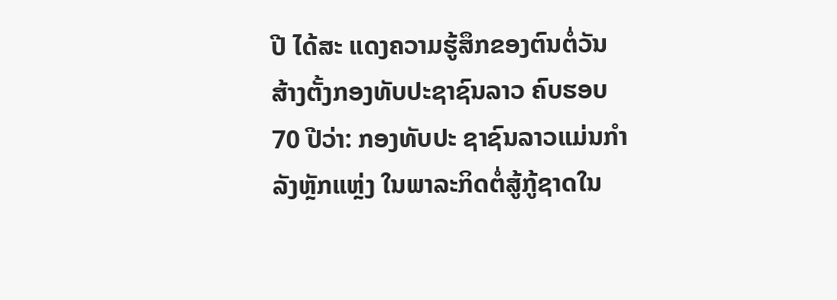ປີ ໄດ້ສະ ແດງຄວາມຮູ້ສຶກຂອງຕົນຕໍ່ວັນ ສ້າງຕັ້ງກອງທັບປະຊາຊົນລາວ ຄົບຮອບ 70 ປີວ່າ: ກອງທັບປະ ຊາຊົນລາວແມ່ນກຳລັງຫຼັກແຫຼ່ງ ໃນພາລະກິດຕໍ່ສູ້ກູ້ຊາດໃນ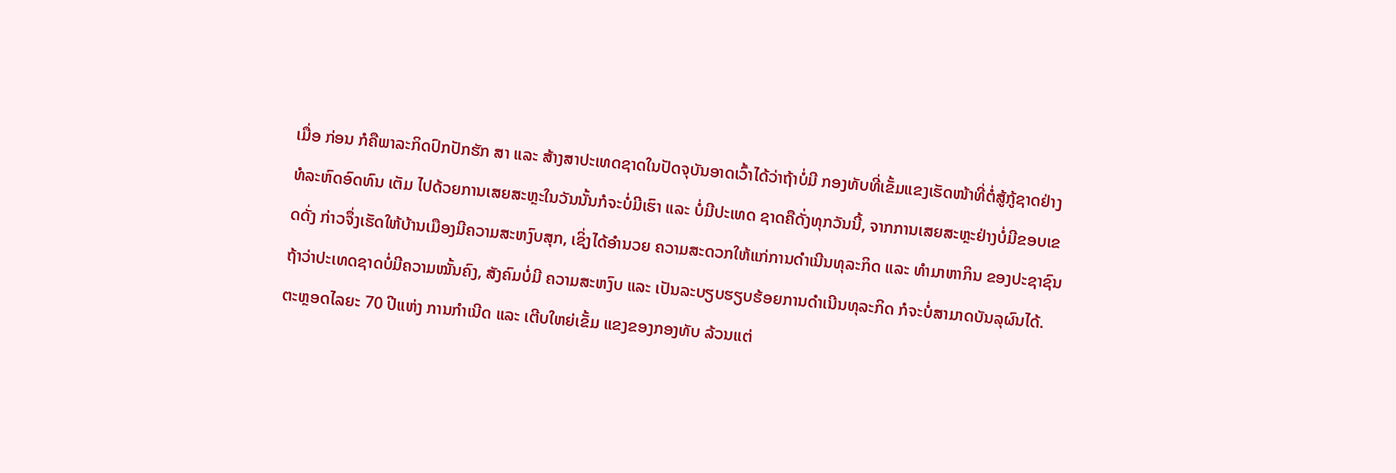ເມື່ອ ກ່ອນ ກໍຄືພາລະກິດປົກປັກຮັກ ສາ ແລະ ສ້າງສາປະເທດຊາດໃນປັດຈຸບັນອາດເວົ້າໄດ້ວ່າຖ້າບໍ່ມີ ກອງທັບທີ່ເຂັ້ມແຂງເຮັດໜ້າທີ່ຕໍ່ສູ້ກູ້ຊາດຢ່າງທໍລະຫົດອົດທົນ ເຕັມ ໄປດ້ວຍການເສຍສະຫຼະໃນວັນນັ້ນກໍຈະບໍ່ມີເຮົາ ແລະ ບໍ່ມີປະເທດ ຊາດຄືດັ່ງທຸກວັນນີ້, ຈາກການເສຍສະຫຼະຢ່າງບໍ່ມີຂອບເຂດດັ່ງ ກ່າວຈຶ່ງເຮັດໃຫ້ບ້ານເມືອງມີຄວາມສະຫງົບສຸກ, ເຊິ່ງໄດ້ອຳນວຍ ຄວາມສະດວກໃຫ້ແກ່ການດຳເນີນທຸລະກິດ ແລະ ທຳມາຫາກິນ ຂອງປະຊາຊົນ ຖ້າວ່າປະເທດຊາດບໍ່ມີຄວາມໝັ້ນຄົງ, ສັງຄົມບໍ່ມີ ຄວາມສະຫງົບ ແລະ ເປັນລະບຽບຮຽບຮ້ອຍການດຳເນີນທຸລະກິດ ກໍຈະບໍ່ສາມາດບັນລຸຜົນໄດ້. ຕະຫຼອດໄລຍະ 70 ປີແຫ່ງ ການກຳເນີດ ແລະ ເຕີບໃຫຍ່ເຂັ້ມ ແຂງຂອງກອງທັບ ລ້ວນແຕ່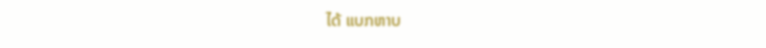ໄດ້ ແບກຫາບ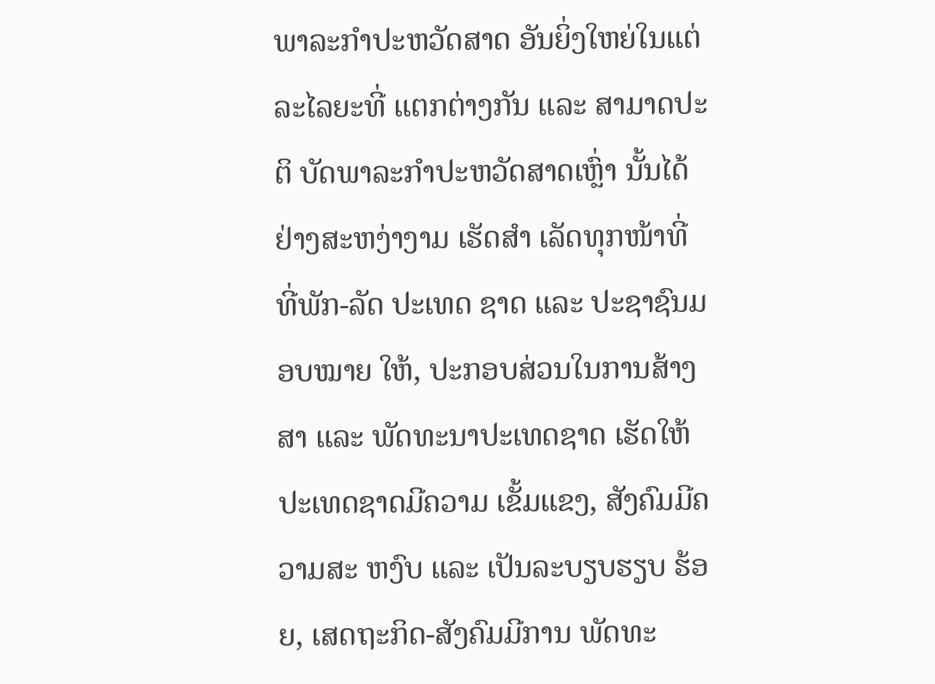ພາລະກຳປະຫວັດສາດ ອັນຍິ່ງໃຫຍ່ໃນແຕ່ລະໄລຍະທີ່ ແຕກຕ່າງກັນ ແລະ ສາມາດປະຕິ ບັດພາລະກຳປະຫວັດສາດເຫຼົ່າ ນັ້ນໄດ້ຢ່າງສະຫງ່າງາມ ເຮັດສຳ ເລັດທຸກໜ້າທີ່ ທີ່ພັກ-ລັດ ປະເທດ ຊາດ ແລະ ປະຊາຊົນມອບໝາຍ ໃຫ້, ປະກອບສ່ວນໃນການສ້າງ ສາ ແລະ ພັດທະນາປະເທດຊາດ ເຮັດໃຫ້ປະເທດຊາດມີຄວາມ ເຂັ້ມແຂງ, ສັງຄົມມີຄວາມສະ ຫງົບ ແລະ ເປັນລະບຽບຮຽບ ຮ້ອຍ, ເສດຖະກິດ-ສັງຄົມມີການ ພັດທະ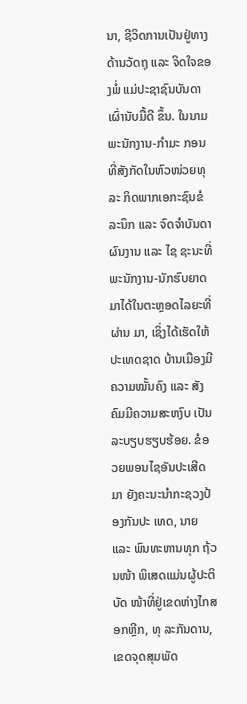ນາ, ຊີວິດການເປັນຢູ່ທາງ ດ້ານວັດຖຸ ແລະ ຈິດໃຈຂອງພໍ່ ແມ່ປະຊາຊົນບັນດາເຜົ່ານັບມື້ດີ ຂຶ້ນ. ໃນນາມພະນັກງານ-ກຳມະ ກອນທີ່ສັງກັດໃນຫົວໜ່ວຍທຸລະ ກິດພາກເອກະຊົນຂໍລະນຶກ ແລະ ຈົດຈຳບັນດາຜົນງານ ແລະ ໄຊ ຊະນະທີ່ພະນັກງານ-ນັກຮົບຍາດ ມາໄດ້ໃນຕະຫຼອດໄລຍະທີ່ຜ່ານ ມາ, ເຊິ່ງໄດ້ເຮັດໃຫ້ປະເທດຊາດ ບ້ານເມືອງມີຄວາມໝັ້ນຄົງ ແລະ ສັງຄົມມີຄວາມສະຫງົບ ເປັນລະບຽບຮຽບຮ້ອຍ. ຂໍອວຍພອນໄຊອັນປະເສີດມາ ຍັງຄະນະນຳກະຊວງປ້ອງກັນປະ ເທດ, ນາຍ ແລະ ພົນທະຫານທຸກ ຖ້ວນໜ້າ ພິເສດແມ່ນຜູ້ປະຕິບັດ ໜ້າທີ່ຢູ່ເຂດຫ່າງໄກສອກຫຼີກ, ທຸ ລະກັນດານ, ເຂດຈຸດສຸມພັດ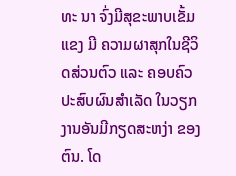ທະ ນາ ຈົ່ງມີສຸຂະພາບເຂັ້ມແຂງ ມີ ຄວາມຜາສຸກໃນຊີວິດສ່ວນຕົວ ແລະ ຄອບຄົວ ປະສົບຜົນສຳເລັດ ໃນວຽກງານອັນມີກຽດສະຫງ່າ ຂອງຕົນ. ໂດ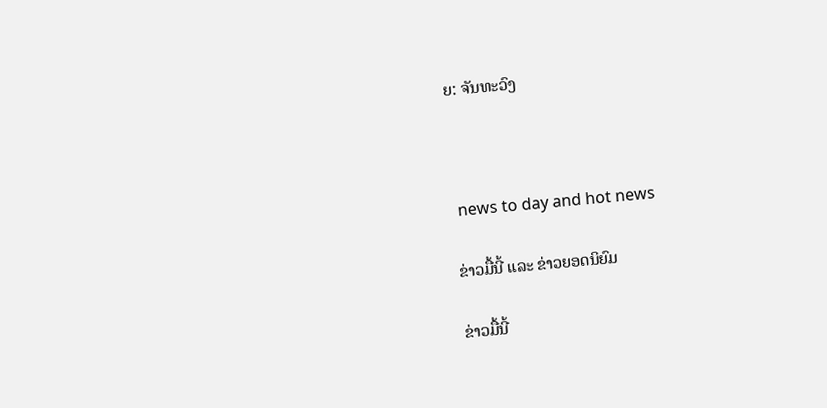ຍ: ຈັນທະວົງ



 news to day and hot news

ຂ່າວມື້ນີ້ ແລະ ຂ່າວຍອດນິຍົມ

ຂ່າວມື້ນີ້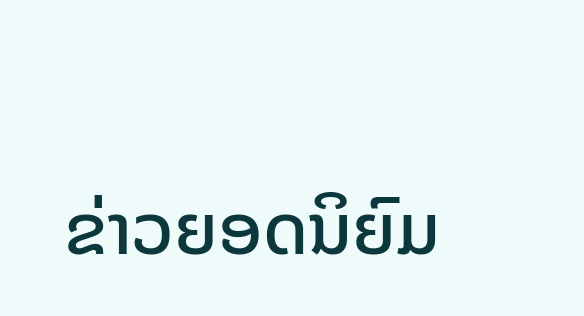ຂ່າວຍອດນິຍົມ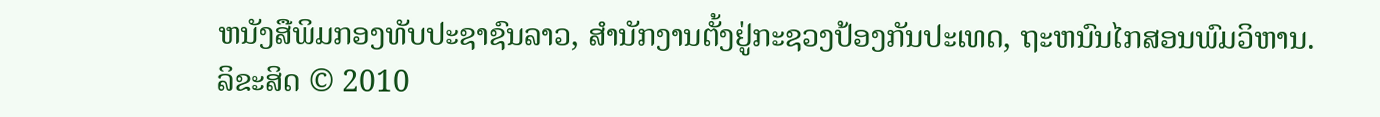ຫນັງສືພິມກອງທັບປະຊາຊົນລາວ, ສຳນັກງານຕັ້ງຢູ່ກະຊວງປ້ອງກັນປະເທດ, ຖະຫນົນໄກສອນພົມວິຫານ.
ລິຂະສິດ © 2010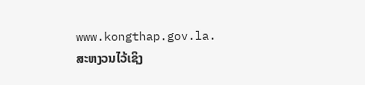www.kongthap.gov.la. ສະຫງວນໄວ້ເຊິງ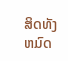ສິດທັງຫມົດ